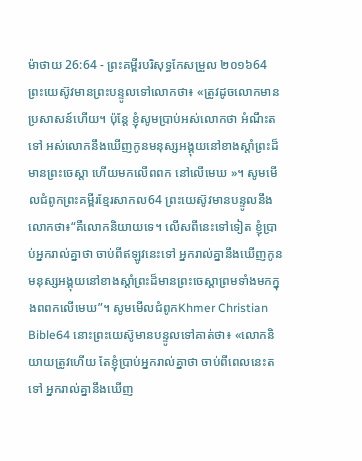ម៉ាថាយ 26:64 - ព្រះគម្ពីរបរិសុទ្ធកែសម្រួល ២០១៦64 ព្រះយេស៊ូវមានព្រះបន្ទូលទៅលោកថា៖ «ត្រូវដូចលោកមានប្រសាសន៍ហើយ។ ប៉ុន្តែ ខ្ញុំសូមប្រាប់អស់លោកថា អំណឹះតទៅ អស់លោកនឹងឃើញកូនមនុស្សអង្គុយនៅខាងស្តាំព្រះដ៏មានព្រះចេស្តា ហើយមកលើពពក នៅលើមេឃ »។ សូមមើលជំពូកព្រះគម្ពីរខ្មែរសាកល64 ព្រះយេស៊ូវមានបន្ទូលនឹងលោកថា៖“គឺលោកនិយាយទេ។ លើសពីនេះទៅទៀត ខ្ញុំប្រាប់អ្នករាល់គ្នាថា ចាប់ពីឥឡូវនេះទៅ អ្នករាល់គ្នានឹងឃើញកូនមនុស្សអង្គុយនៅខាងស្ដាំព្រះដ៏មានព្រះចេស្ដាព្រមទាំងមកក្នុងពពកលើមេឃ”។ សូមមើលជំពូកKhmer Christian Bible64 នោះព្រះយេស៊ូមានបន្ទូលទៅគាត់ថា៖ «លោកនិយាយត្រូវហើយ តែខ្ញុំប្រាប់អ្នករាល់គ្នាថា ចាប់ពីពេលនេះតទៅ អ្នករាល់គ្នានឹងឃើញ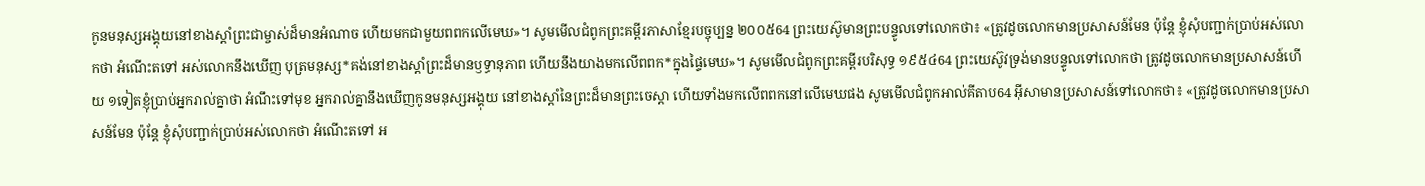កូនមនុស្សអង្គុយនៅខាងស្ដាំព្រះជាម្ចាស់ដ៏មានអំណាច ហើយមកជាមួយពពកលើមេឃ»។ សូមមើលជំពូកព្រះគម្ពីរភាសាខ្មែរបច្ចុប្បន្ន ២០០៥64 ព្រះយេស៊ូមានព្រះបន្ទូលទៅលោកថា៖ «ត្រូវដូចលោកមានប្រសាសន៍មែន ប៉ុន្តែ ខ្ញុំសុំបញ្ជាក់ប្រាប់អស់លោកថា អំណើះតទៅ អស់លោកនឹងឃើញ បុត្រមនុស្ស*គង់នៅខាងស្ដាំព្រះដ៏មានឫទ្ធានុភាព ហើយនឹងយាងមកលើពពក*ក្នុងផ្ទៃមេឃ»។ សូមមើលជំពូកព្រះគម្ពីរបរិសុទ្ធ ១៩៥៤64 ព្រះយេស៊ូវទ្រង់មានបន្ទូលទៅលោកថា ត្រូវដូចលោកមានប្រសាសន៍ហើយ ១ទៀតខ្ញុំប្រាប់អ្នករាល់គ្នាថា អំណឹះទៅមុខ អ្នករាល់គ្នានឹងឃើញកូនមនុស្សអង្គុយ នៅខាងស្តាំនៃព្រះដ៏មានព្រះចេស្តា ហើយទាំងមកលើពពកនៅលើមេឃផង សូមមើលជំពូកអាល់គីតាប64 អ៊ីសាមានប្រសាសន៍ទៅលោកថា៖ «ត្រូវដូចលោកមានប្រសាសន៍មែន ប៉ុន្ដែ ខ្ញុំសុំបញ្ជាក់ប្រាប់អស់លោកថា អំណើះតទៅ អ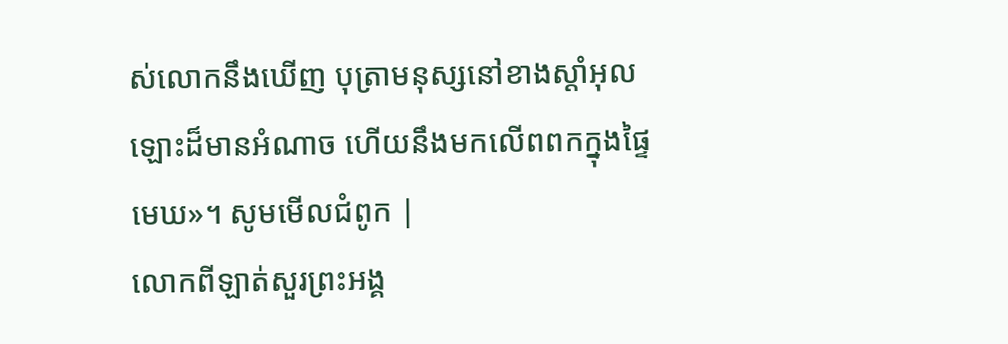ស់លោកនឹងឃើញ បុត្រាមនុស្សនៅខាងស្ដាំអុលឡោះដ៏មានអំណាច ហើយនឹងមកលើពពកក្នុងផ្ទៃមេឃ»។ សូមមើលជំពូក |
លោកពីឡាត់សួរព្រះអង្គ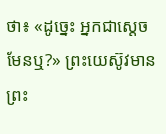ថា៖ «ដូច្នេះ អ្នកជាស្តេចមែនឬ?» ព្រះយេស៊ូវមានព្រះ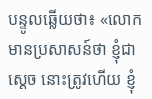បន្ទូលឆ្លើយថា៖ «លោកមានប្រសាសន៍ថា ខ្ញុំជាស្តេច នោះត្រូវហើយ ខ្ញុំ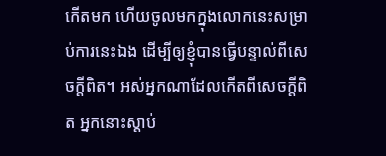កើតមក ហើយចូលមកក្នុងលោកនេះសម្រាប់ការនេះឯង ដើម្បីឲ្យខ្ញុំបានធ្វើបន្ទាល់ពីសេចក្តីពិត។ អស់អ្នកណាដែលកើតពីសេចក្តីពិត អ្នកនោះស្តាប់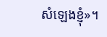សំឡេងខ្ញុំ»។